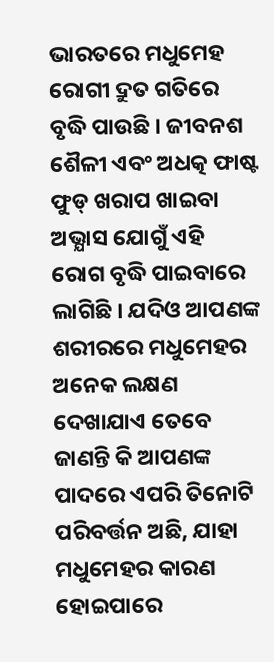ଭାରତରେ ମଧୁମେହ ରୋଗୀ ଦ୍ରୁତ ଗତିରେ ବୃଦ୍ଧି ପାଉଛି । ଜୀବନଶ ଶୈଳୀ ଏବଂ ଅଧତ୍କ ଫାଷ୍ଟ ଫୁଡ୍ ଖରାପ ଖାଇବା ଅଭ୍ଯାସ ଯୋଗୁଁ ଏହି ରୋଗ ବୃଦ୍ଧି ପାଇବାରେ ଲାଗିଛି । ଯଦିଓ ଆପଣଙ୍କ ଶରୀରରେ ମଧୁମେହର ଅନେକ ଲକ୍ଷଣ ଦେଖାଯାଏ ତେବେ ଜାଣନ୍ତି କି ଆପଣଙ୍କ ପାଦରେ ଏପରି ତିନୋଟି ପରିବର୍ତ୍ତନ ଅଛି, ଯାହା ମଧୁମେହର କାରଣ ହୋଇପାରେ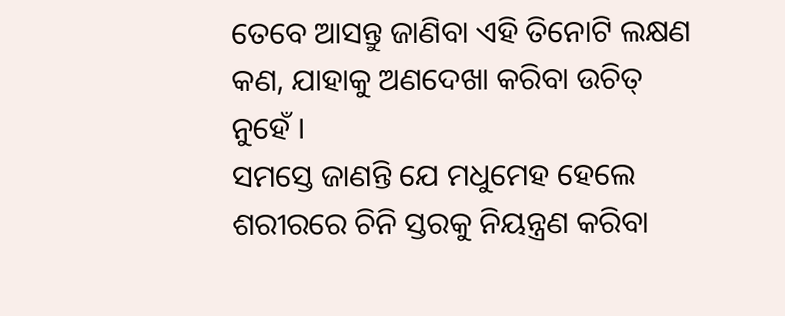ତେବେ ଆସନ୍ତୁ ଜାଣିବା ଏହି ତିନୋଟି ଲକ୍ଷଣ କଣ, ଯାହାକୁ ଅଣଦେଖା କରିବା ଉଚିତ୍ ନୁହେଁ ।
ସମସ୍ତେ ଜାଣନ୍ତି ଯେ ମଧୁମେହ ହେଲେ ଶରୀରରେ ଚିନି ସ୍ତରକୁ ନିୟନ୍ତ୍ରଣ କରିବା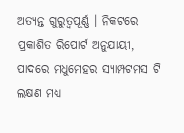ଅତ୍ଯନ୍ତ ଗୁରୁତ୍ୱପୂର୍ଣ୍ଣ । ନିକଟରେ ପ୍ରକାଶିତ ରିପୋର୍ଟ ଅନୁଯାୟୀ, ପାଦରେ ମଧୁମେହର ସ୍ଯାମ୍ପଟମସ ଟି ଲକ୍ଷଣ ମଧ୍ୟ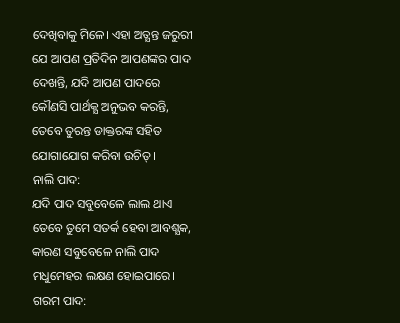ଦେଖିବାକୁ ମିଳେ। ଏହା ଅତ୍ଯନ୍ତ ଜରୁରୀ ଯେ ଆପଣ ପ୍ରତିଦିନ ଆପଣଙ୍କର ପାଦ ଦେଖନ୍ତି, ଯଦି ଆପଣ ପାଦରେ କୌଣସି ପାର୍ଥକ୍ଯ ଅନୁଭବ କରନ୍ତି, ତେବେ ତୁରନ୍ତ ଡାକ୍ତରଙ୍କ ସହିତ ଯୋଗାଯୋଗ କରିବା ଉଚିତ୍ ।
ନାଲି ପାଦ:
ଯଦି ପାଦ ସବୁବେଳେ ଲାଲ ଥାଏ ତେବେ ତୁମେ ସତର୍କ ହେବା ଆବଶ୍ଯକ, କାରଣ ସବୁବେଳେ ନାଲି ପାଦ ମଧୁମେହର ଲକ୍ଷଣ ହୋଇପାରେ।
ଗରମ ପାଦ: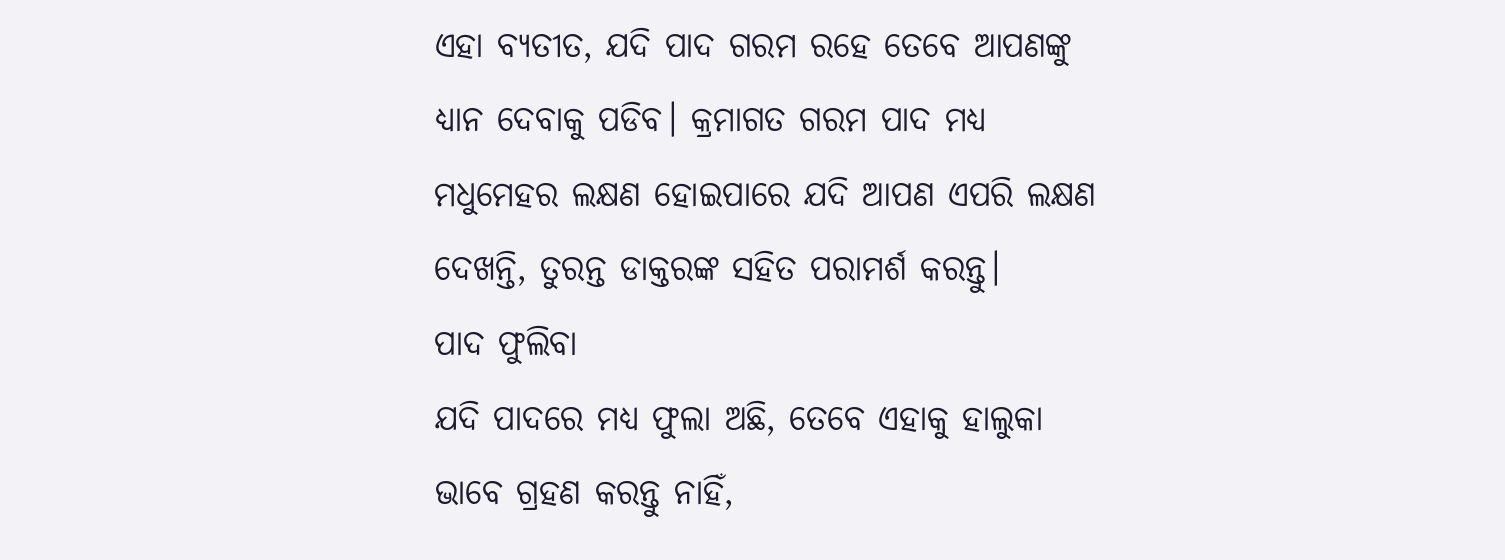ଏହା ବ୍ଯତୀତ, ଯଦି ପାଦ ଗରମ ରହେ ତେବେ ଆପଣଙ୍କୁ ଧ୍ୟାନ ଦେବାକୁ ପଡିବ। କ୍ରମାଗତ ଗରମ ପାଦ ମଧ୍ୟ ମଧୁମେହର ଲକ୍ଷଣ ହୋଇପାରେ ଯଦି ଆପଣ ଏପରି ଲକ୍ଷଣ ଦେଖନ୍ତି, ତୁରନ୍ତ ଡାକ୍ତରଙ୍କ ସହିତ ପରାମର୍ଶ କରନ୍ତୁ।
ପାଦ ଫୁଲିବା
ଯଦି ପାଦରେ ମଧ୍ୟ ଫୁଲା ଅଛି, ତେବେ ଏହାକୁ ହାଲୁକା ଭାବେ ଗ୍ରହଣ କରନ୍ତୁ ନାହିଁ,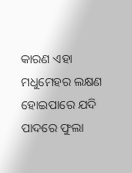କାରଣ ଏହା ମଧୁମେହର ଲକ୍ଷଣ ହୋଇପାରେ ଯଦି ପାଦରେ ଫୁଲା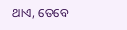ଥାଏ, ତେବେ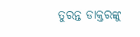ତୁରନ୍ତ ଡାକ୍ତରଙ୍କୁ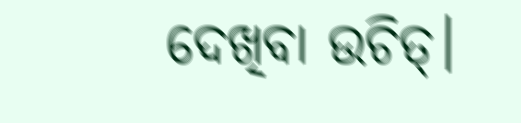ଦେଖିବା ଉଚିତ୍।